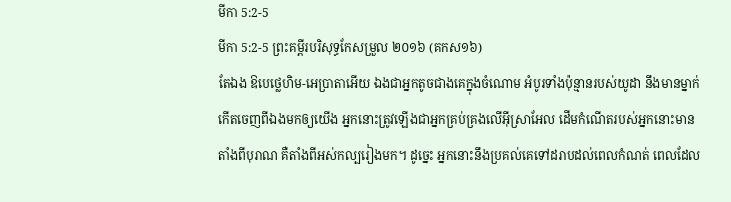មីកា 5:2-5
មីកា 5:2-5 ព្រះគម្ពីរបរិសុទ្ធកែសម្រួល ២០១៦ (គកស១៦)
តែឯង ឱបេថ្លេហិម-អេប្រាតាអើយ ឯងជាអ្នកតូចជាងគេក្នុងចំណោម អំបូរទាំងប៉ុន្មានរបស់យូដា នឹងមានម្នាក់កើតចេញពីឯងមកឲ្យយើង អ្នកនោះត្រូវឡើងជាអ្នកគ្រប់គ្រងលើអ៊ីស្រាអែល ដើមកំណើតរបស់អ្នកនោះមានតាំងពីបុរាណ គឺតាំងពីអស់កល្បរៀងមក។ ដូច្នេះ អ្នកនោះនឹងប្រគល់គេទៅដរាបដល់ពេលកំណត់ ពេលដែល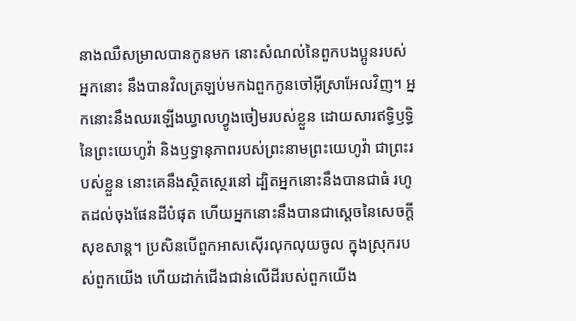នាងឈឺសម្រាលបានកូនមក នោះសំណល់នៃពួកបងប្អូនរបស់អ្នកនោះ នឹងបានវិលត្រឡប់មកឯពួកកូនចៅអ៊ីស្រាអែលវិញ។ អ្នកនោះនឹងឈរឡើងឃ្វាលហ្វូងចៀមរបស់ខ្លួន ដោយសារឥទ្ធិឫទ្ធិនៃព្រះយេហូវ៉ា និងឫទ្ធានុភាពរបស់ព្រះនាមព្រះយេហូវ៉ា ជាព្រះរបស់ខ្លួន នោះគេនឹងស្ថិតស្ថេរនៅ ដ្បិតអ្នកនោះនឹងបានជាធំ រហូតដល់ចុងផែនដីបំផុត ហើយអ្នកនោះនឹងបានជាស្ដេចនៃសេចក្ដីសុខសាន្ត។ ប្រសិនបើពួកអាសស៊ើរលុកលុយចូល ក្នុងស្រុករបស់ពួកយើង ហើយដាក់ជើងជាន់លើដីរបស់ពួកយើង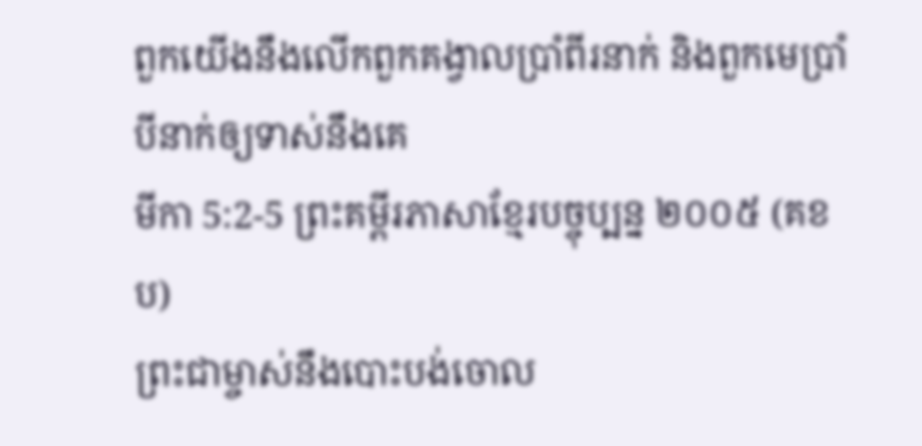ពួកយើងនឹងលើកពួកគង្វាលប្រាំពីរនាក់ និងពួកមេប្រាំបីនាក់ឲ្យទាស់នឹងគេ
មីកា 5:2-5 ព្រះគម្ពីរភាសាខ្មែរបច្ចុប្បន្ន ២០០៥ (គខប)
ព្រះជាម្ចាស់នឹងបោះបង់ចោល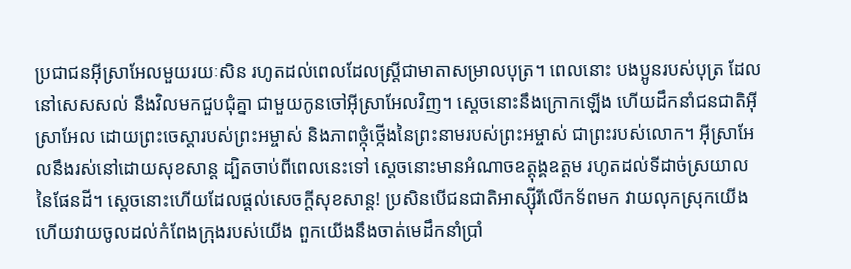ប្រជាជនអ៊ីស្រាអែលមួយរយៈសិន រហូតដល់ពេលដែលស្ត្រីជាមាតាសម្រាលបុត្រ។ ពេលនោះ បងប្អូនរបស់បុត្រ ដែលនៅសេសសល់ នឹងវិលមកជួបជុំគ្នា ជាមួយកូនចៅអ៊ីស្រាអែលវិញ។ ស្ដេចនោះនឹងក្រោកឡើង ហើយដឹកនាំជនជាតិអ៊ីស្រាអែល ដោយព្រះចេស្ដារបស់ព្រះអម្ចាស់ និងភាពថ្កុំថ្កើងនៃព្រះនាមរបស់ព្រះអម្ចាស់ ជាព្រះរបស់លោក។ អ៊ីស្រាអែលនឹងរស់នៅដោយសុខសាន្ត ដ្បិតចាប់ពីពេលនេះទៅ ស្ដេចនោះមានអំណាចឧត្ដុង្គឧត្ដម រហូតដល់ទីដាច់ស្រយាលនៃផែនដី។ ស្ដេចនោះហើយដែលផ្ដល់សេចក្ដីសុខសាន្ត! ប្រសិនបើជនជាតិអាស្ស៊ីរីលើកទ័ពមក វាយលុកស្រុកយើង ហើយវាយចូលដល់កំពែងក្រុងរបស់យើង ពួកយើងនឹងចាត់មេដឹកនាំប្រាំ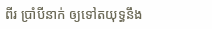ពីរ ប្រាំបីនាក់ ឲ្យទៅតយុទ្ធនឹង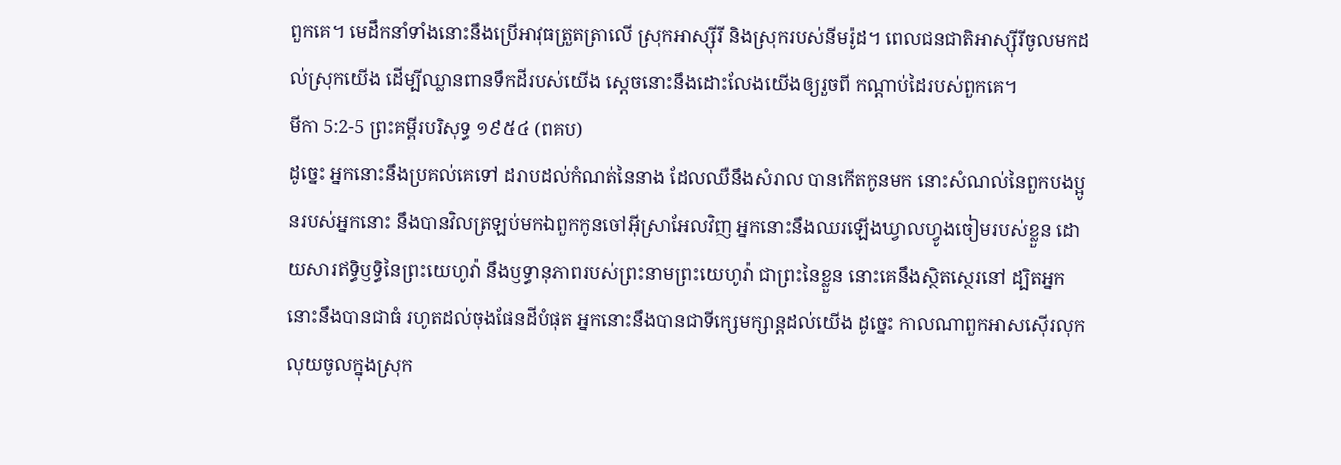ពួកគេ។ មេដឹកនាំទាំងនោះនឹងប្រើអាវុធត្រួតត្រាលើ ស្រុកអាស្ស៊ីរី និងស្រុករបស់នីមរ៉ូដ។ ពេលជនជាតិអាស្ស៊ីរីចូលមកដល់ស្រុកយើង ដើម្បីឈ្លានពានទឹកដីរបស់យើង ស្ដេចនោះនឹងដោះលែងយើងឲ្យរួចពី កណ្ដាប់ដៃរបស់ពួកគេ។
មីកា 5:2-5 ព្រះគម្ពីរបរិសុទ្ធ ១៩៥៤ (ពគប)
ដូច្នេះ អ្នកនោះនឹងប្រគល់គេទៅ ដរាបដល់កំណត់នៃនាង ដែលឈឺនឹងសំរាល បានកើតកូនមក នោះសំណល់នៃពួកបងប្អូនរបស់អ្នកនោះ នឹងបានវិលត្រឡប់មកឯពួកកូនចៅអ៊ីស្រាអែលវិញ អ្នកនោះនឹងឈរឡើងឃ្វាលហ្វូងចៀមរបស់ខ្លួន ដោយសារឥទ្ធិឫទ្ធិនៃព្រះយេហូវ៉ា នឹងឫទ្ធានុភាពរបស់ព្រះនាមព្រះយេហូវ៉ា ជាព្រះនៃខ្លួន នោះគេនឹងស្ថិតស្ថេរនៅ ដ្បិតអ្នកនោះនឹងបានជាធំ រហូតដល់ចុងផែនដីបំផុត អ្នកនោះនឹងបានជាទីក្សេមក្សាន្តដល់យើង ដូច្នេះ កាលណាពួកអាសស៊ើរលុកលុយចូលក្នុងស្រុក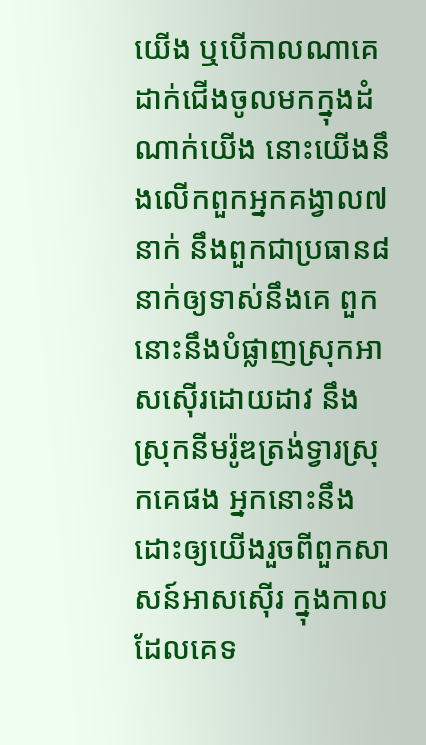យើង ឬបើកាលណាគេដាក់ជើងចូលមកក្នុងដំណាក់យើង នោះយើងនឹងលើកពួកអ្នកគង្វាល៧នាក់ នឹងពួកជាប្រធាន៨នាក់ឲ្យទាស់នឹងគេ ពួកនោះនឹងបំផ្លាញស្រុកអាសស៊ើរដោយដាវ នឹងស្រុកនីមរ៉ូឌត្រង់ទ្វារស្រុកគេផង អ្នកនោះនឹងដោះឲ្យយើងរួចពីពួកសាសន៍អាសស៊ើរ ក្នុងកាលដែលគេទ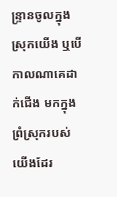ន្ទ្រានចូលក្នុងស្រុកយើង ឬបើកាលណាគេដាក់ជើង មកក្នុងព្រំស្រុករបស់យើងដែរ